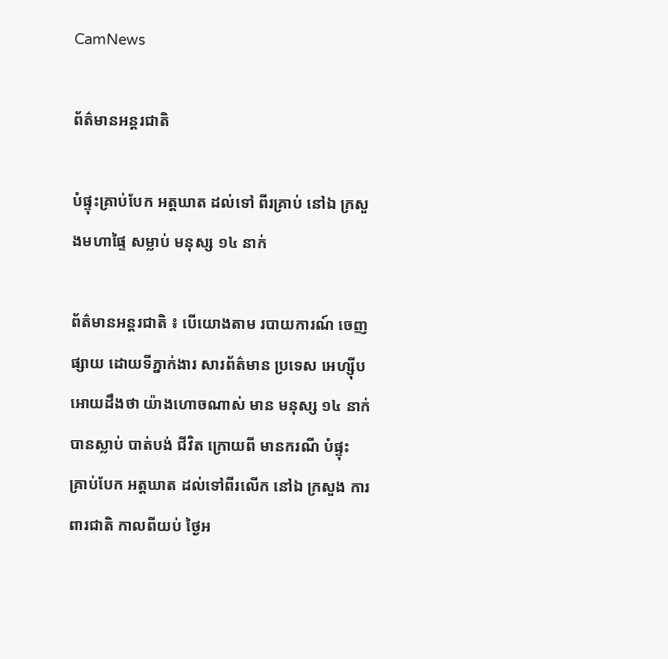CamNews

ព័ត៌មានអន្តរជាតិ

បំផ្ទុះគ្រាប់បែក អត្តឃាត ដល់ទៅ ពីរគ្រាប់ នៅឯ ក្រសួងមហាផ្ទៃ សម្លាប់ មនុស្ស ១៤ នាក់

ព័ត៌មានអន្តរជាតិ ៖ បើយោងតាម របាយការណ៍ ចេញផ្សាយ ដោយទីភ្នាក់ងារ សារព័ត៌មាន ប្រទេស អេហ្ស៊ីប អោយដឹងថា យ៉ាងហោចណាស់ មាន មនុស្ស ១៤ នាក់ បានស្លាប់ បាត់បង់ ជីវិត ក្រោយពី មានករណី បំផ្ទុះ គ្រាប់បែក អត្តឃាត ដល់ទៅពីរលើក នៅឯ ក្រសួង ការពារជាតិ កាលពីយប់ ថ្ងៃអ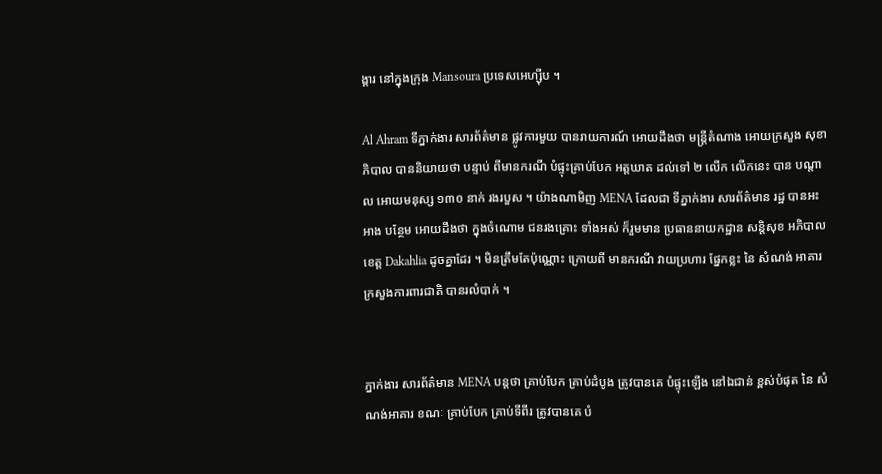ង្គារ នៅក្នុងក្រុង Mansoura ប្រទេសអេហ្ស៊ីប ។

Al Ahram ទីភ្នាក់ងារ សារព័ត៌មាន ផ្លូវការមួយ បានរាយការណ៍ អោយដឹងថា មន្ត្រីតំណាង អោយក្រសួង សុខាភិបាល បាននិយាយថា បន្ទាប់ ពីមានករណី បំផ្ទុះគ្រាប់បែក អត្តឃាត ដល់ទៅ ២ លើក លើកនេះ បាន បណ្តាល អោយមនុស្ស ១៣០ នាក់ រងរបួស ។ យ៉ាងណាមិញ MENA ដែលជា ទីភ្នាក់ងារ សារព័ត៌មាន រដ្ឋ បានអះអាង បន្ថែម អោយដឹងថា ក្នុងចំណោម ជនរងគ្រោះ ទាំងអស់ ក៏រួមមាន ប្រធាននាយកដ្ឋាន សន្តិសុខ អភិបាល ខេត្ត Dakahlia ដូចគ្នាដែរ ។ មិនត្រឹមតែប៉ុណ្ណោះ ក្រោយពី មានករណី វាយប្រហារ ផ្នែកខ្លះ នៃ សំណង់ អាគារ ក្រសួងការពារជាតិ បានរលំបាក់ ។


ភ្នាក់ងារ សារព័ត៌មាន MENA បន្តថា គ្រាប់បែក គ្រាប់ដំបូង ត្រូវបានគេ បំផ្ទុះឡើង នៅឯជាន់ ខ្ពស់បំផុត នៃ សំណង់អាគារ ខណៈ គ្រាប់បែក គ្រាប់ទីពីរ ត្រូវបានគេ បំ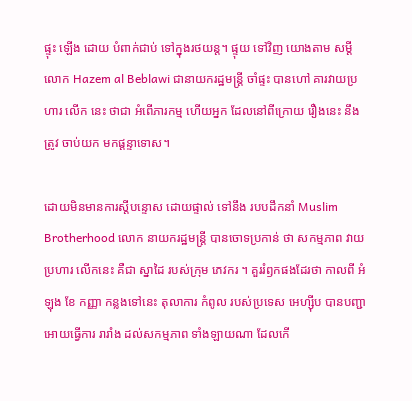ផ្ទុះ ឡើង ដោយ បំពាក់ជាប់ ទៅក្នុងរថយន្ត។ ផ្ទុយ ទៅវិញ យោងតាម សម្តីលោក Hazem al Beblawi ជានាយករដ្ឋមន្រ្តី ចាំផ្ទះ បានហៅ គារវាយប្រហារ លើក នេះ ថាជា អំពើភារកម្ម ហើយអ្នក ដែលនៅពីក្រោយ រឿងនេះ នឹងត្រូវ ចាប់យក មកផ្តន្ទាទោស។

ដោយមិនមានការស្តីបន្ទោស ដោយផ្ទាល់ ទៅនឹង របបដឹកនាំ Muslim Brotherhood លោក នាយករដ្ឋមន្រ្តី បានចោទប្រកាន់ ថា សកម្មភាព វាយប្រហារ លើកនេះ គឺជា ស្នាដៃ របស់ក្រុម ភេវករ ។ គួររំឭកផងដែរថា កាលពី អំឡុង ខែ កញ្ញា កន្លងទៅនេះ តុលាការ កំពូល របស់ប្រទេស អេហ្ស៊ីប បានបញ្ជា អោយធ្វើការ រារាំង ដល់សកម្មភាព ទាំងឡាយណា ដែលកើ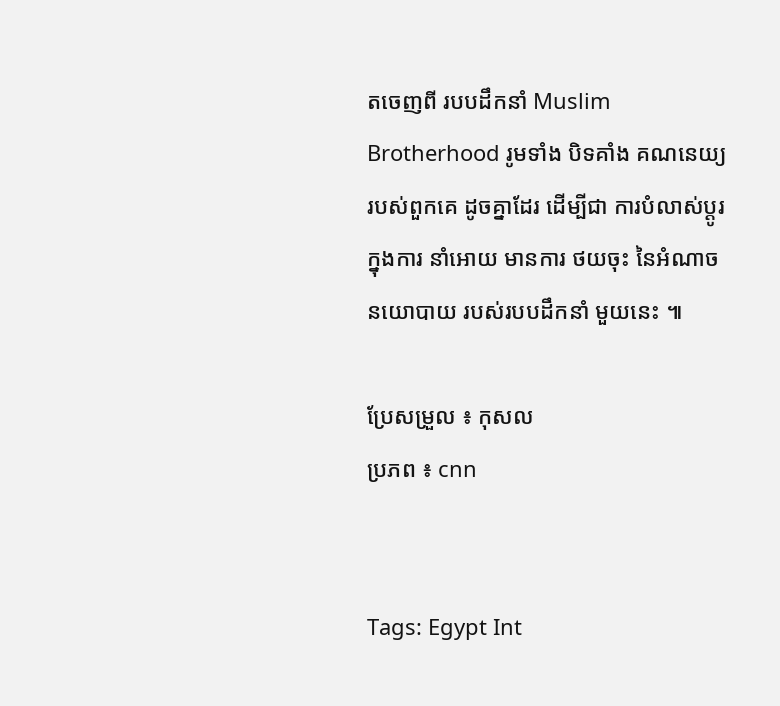តចេញពី របបដឹកនាំ Muslim Brotherhood រូមទាំង បិទគាំង គណនេយ្យ របស់ពួកគេ ដូចគ្នាដែរ ដើម្បីជា ការបំលាស់ប្តូរ ក្នុងការ នាំអោយ មានការ ថយចុះ នៃអំណាច នយោបាយ របស់របបដឹកនាំ មួយនេះ ៕

ប្រែសម្រួល ៖ កុសល
ប្រភព ៖ cnn


Tags: Egypt Int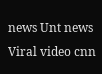news Unt news Viral video cnn